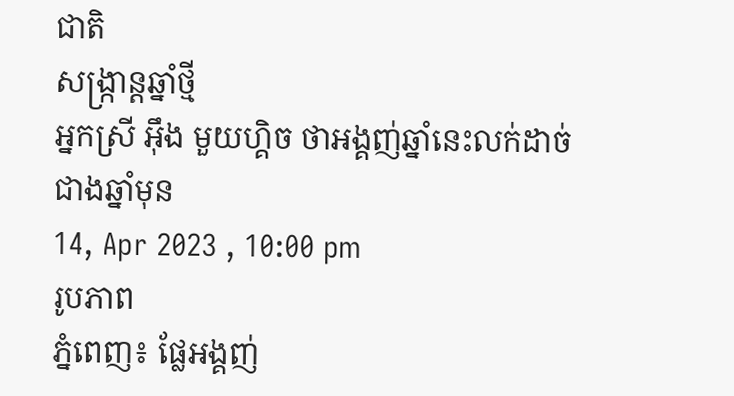ជាតិ
សង្រ្កាន្តឆ្នាំថ្មី
អ្នកស្រី អ៊ឹង មួយហ្គិច ថាអង្គញ់ឆ្នាំនេះលក់ដាច់ជាងឆ្នាំមុន
14, Apr 2023 , 10:00 pm
រូបភាព
ភ្នំពេញ៖ ផ្លែអង្គញ់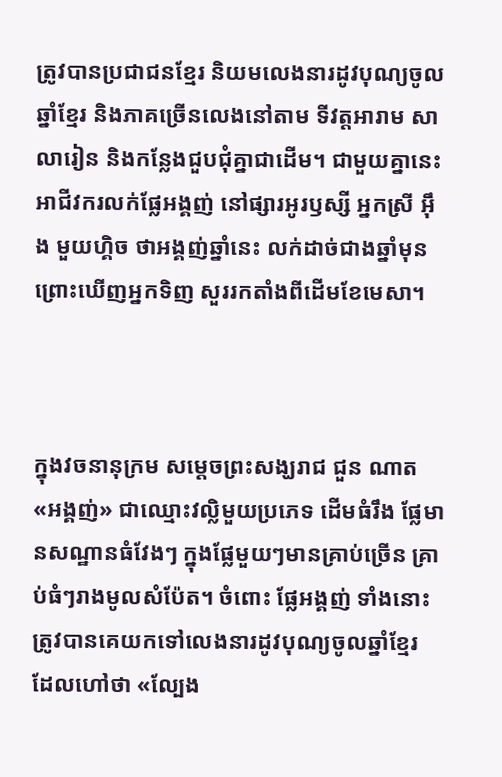ត្រូវបានប្រជាជនខ្មែរ និយមលេងនារដូវបុណ្យចូលឆ្នាំខ្មែរ និងភាគច្រើនលេងនៅតាម ទីវត្តអារាម សាលារៀន និងកន្លែងជួបជុំគ្នាជាដើម។ ជាមួយគ្នានេះ អាជីវករលក់ផ្លែអង្គញ់ នៅផ្សារអូរឫស្សី អ្នកស្រី អ៊ឹង មួយហ្គិច ថាអង្គញ់ឆ្នាំនេះ លក់ដាច់ជាងឆ្នាំមុន ព្រោះឃើញអ្នកទិញ សួររកតាំងពីដើមខែមេសា។



ក្នុងវចនានុក្រម សម្តេចព្រះសង្ឃរាជ ជួន ណាត «អង្គញ់» ជាឈ្មោះវល្លិមួយប្រភេទ ដើមធំរឹង ផ្លែមានសណ្ឋានធំវែងៗ ក្នុងផ្លែមួយៗមានគ្រាប់ច្រើន គ្រាប់ធំៗរាងមូលសំប៉ែត។ ចំពោះ ផ្លែអង្គញ់ ទាំងនោះត្រូវបានគេយកទៅលេងនារដូវបុណ្យចូលឆ្នាំខ្មែរ ដែលហៅថា «ល្បែង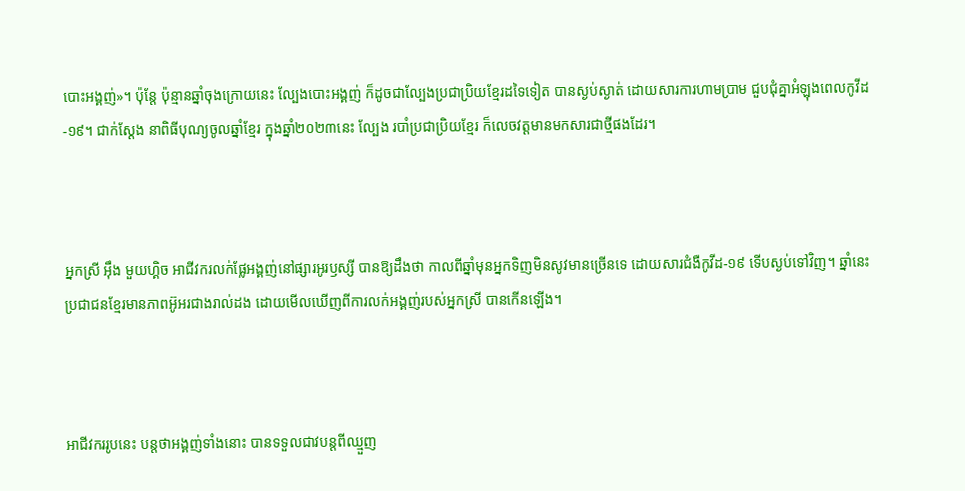បោះអង្គញ់»។ ប៉ុន្តែ ប៉ុន្មានឆ្នាំចុងក្រោយនេះ ល្បែងបោះអង្គញ់ ក៏ដូចជាល្បែងប្រជាប្រិយខ្មែរដទៃទៀត បានស្ងប់ស្ងាត់ ដោយសារការហាមប្រាម ជួបជុំគ្នាអំឡុងពេលកូវីដ-១៩។ ជាក់ស្តែង នាពិធីបុណ្យចូលឆ្នាំខ្មែរ ក្នុងឆ្នាំ២០២៣នេះ ល្បែង របាំប្រជាប្រិយខ្មែរ ក៏លេចវត្តមានមកសារជាថ្មីផងដែរ។



អ្នកស្រី អ៊ឹង មួយហ្គិច អាជីវករលក់ផ្លែអង្គញ់នៅផ្សារអូរឫស្សី បានឱ្យដឹងថា កាលពីឆ្នាំមុនអ្នកទិញមិនសូវមានច្រើនទេ ដោយសារជំងឺកូវីដ-១៩ ទើបស្ងប់ទៅវិញ។ ឆ្នាំនេះ ប្រជាជនខ្មែរមានភាពអ៊ូអរជាងរាល់ដង ដោយមើលឃើញពីការលក់អង្គញ់របស់អ្នកស្រី បានកើនឡើង។



អាជីវកររូបនេះ បន្តថាអង្គញ់ទាំងនោះ បានទទួលជាវបន្តពីឈ្មួញ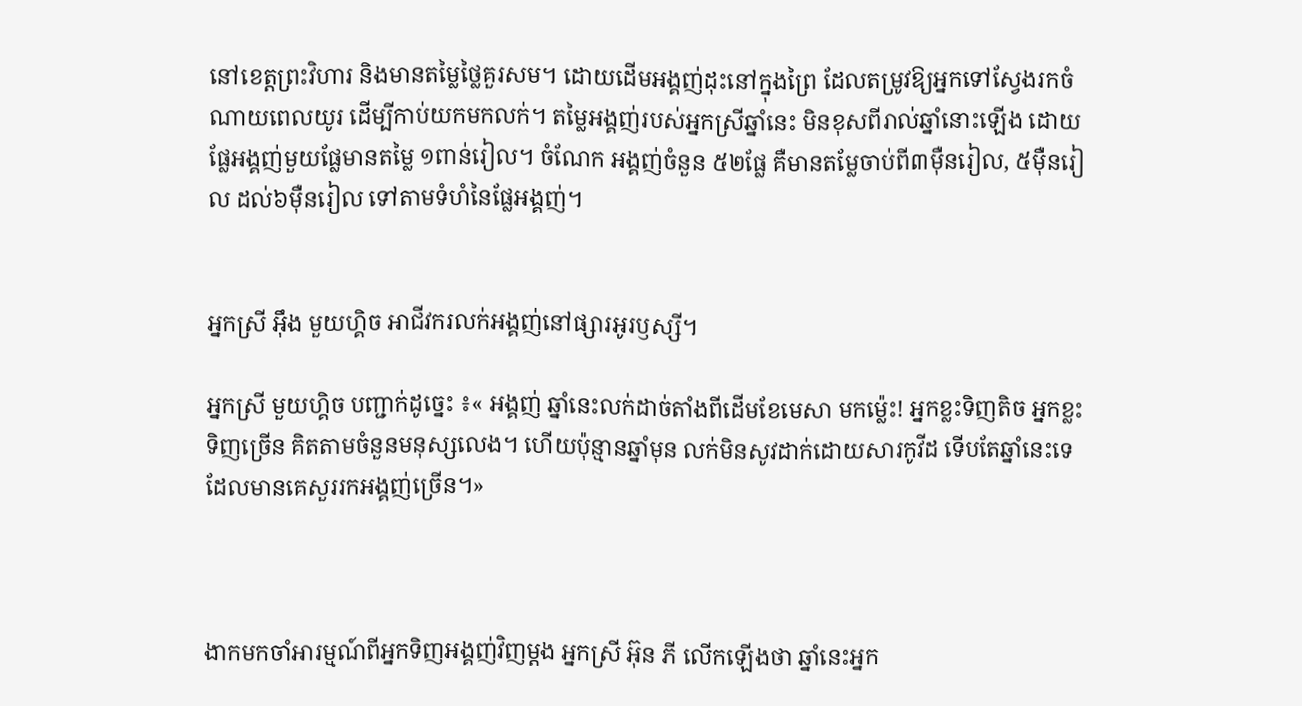នៅខេត្តព្រះវិហារ និងមានតម្លៃថ្លៃគួរសម។ ដោយដើមអង្គញ់ដុះនៅក្នុងព្រៃ ដែលតម្រូវឱ្យអ្នកទៅស្វែងរកចំណាយពេលយូរ ដើម្បីកាប់យកមកលក់។ តម្លៃអង្គញ់របស់អ្នកស្រីឆ្នាំនេះ មិនខុសពីរាល់ឆ្នាំនោះឡើង ដោយផ្លែអង្គញ់មួយផ្លែមានតម្លៃ ១ពាន់រៀល។ ចំណែក អង្គញ់ចំនួន ៥២ផ្លែ គឺមានតម្លែចាប់ពី៣ម៉ឺនរៀល, ៥ម៉ឺនរៀល ដល់៦ម៉ឺនរៀល ទៅតាមទំហំនៃផ្លែអង្គញ់។


អ្នកស្រី អ៊ឹង មួយហ្គិច អាជីវករលក់អង្គញ់នៅផ្សារអូរឫស្សី។

អ្នកស្រី មួយហ្គិច បញ្ជាក់ដូច្នេះ ៖« អង្គញ់ ឆ្នាំនេះលក់ដាច់តាំងពីដើមខែមេសា មកម្ល៉េះ! អ្នកខ្លះទិញតិច អ្នកខ្លះទិញច្រើន គិតតាមចំនួនមនុស្សលេង។ ហើយប៉ុន្មានឆ្នាំមុន លក់មិនសូវដាក់ដោយសារកូវីដ ទើបតែឆ្នាំនេះទេដែលមានគេសួររកអង្គញ់ច្រើន។»



ងាកមកចាំអារម្មណ៍ពីអ្នកទិញអង្គញ់វិញម្តង អ្នកស្រី អ៊ុន ភី លើកឡើងថា ឆ្នាំនេះអ្នក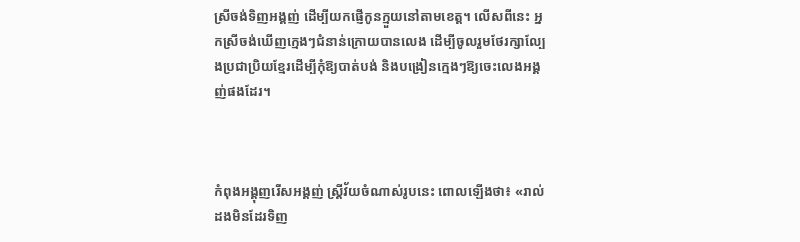ស្រីចង់ទិញអង្គញ់ ដើម្បីយកផ្ញើកូនក្មួយនៅតាមខេត្ត។ លើសពីនេះ អ្នកស្រីចង់ឃើញក្មេងៗជំនាន់ក្រោយបានលេង ដើម្បីចូលរួមថែរក្សាល្បែងប្រជាប្រិយខ្មែរដើម្បីកុំឱ្យបាត់បង់ និងបង្រៀនក្មេងៗឱ្យចេះលេងអង្គញ់ផងដែរ។



កំពុងអង្គុញរើសអង្គញ់ ស្រី្តវ័យចំណាស់រូបនេះ ពោលឡើងថា៖ «រាល់ដងមិនដែរទិញ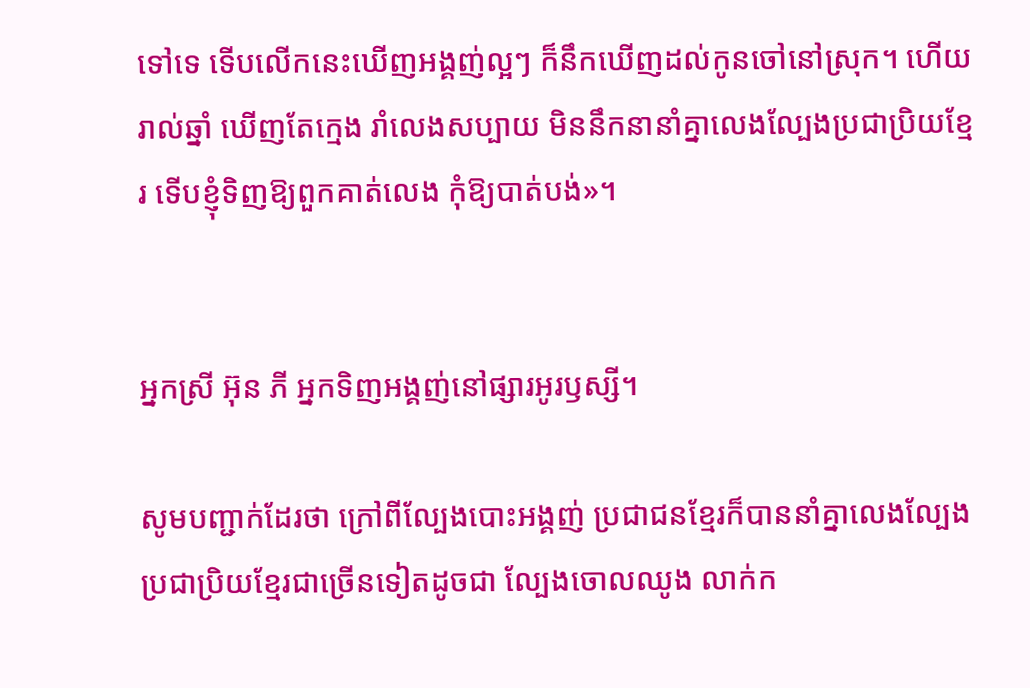ទៅទេ ទើបលើកនេះឃើញអង្គញ់ល្អៗ ក៏នឹកឃើញដល់កូនចៅនៅស្រុក។ ហើយរាល់ឆ្នាំ ឃើញតែក្មេង រាំលេងសប្បាយ មិននឹកនានាំគ្នាលេងល្បែងប្រជាប្រិយខ្មែរ ទើបខ្ញុំទិញឱ្យពួកគាត់លេង កុំឱ្យបាត់បង់»។


អ្នកស្រី អ៊ុន ភី អ្នកទិញអង្គញ់នៅផ្សារអូរឫស្សី។

សូមបញ្ជាក់ដែរថា ក្រៅពីល្បែងបោះអង្គញ់ ប្រជាជនខ្មែរក៏បាននាំគ្នាលេងល្បែងប្រជាប្រិយខ្មែរជាច្រើនទៀតដូចជា ល្បែងចោលឈូង លាក់ក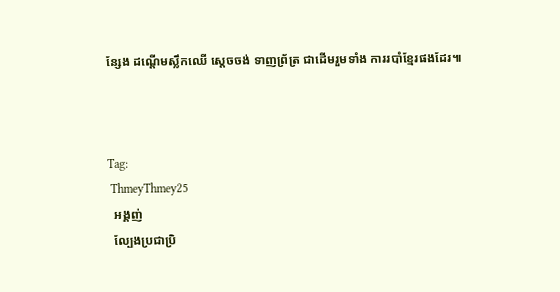ន្សែង ដណ្តើមស្លឹកឈើ ស្តេចចង់ ទាញព្រ័ត្រ ជាដើមរួមទាំង ការរបាំខ្មែរផងដែរ៕



Tag:
 ThmeyThmey25
  អង្គញ់
  ល្បែងប្រជាប្រិ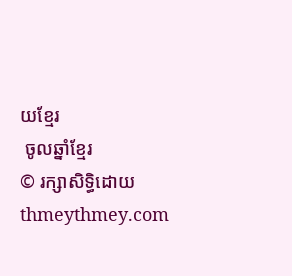យខ្មែរ
 ចូលឆ្នាំខ្មែរ
© រក្សាសិទ្ធិដោយ thmeythmey.com